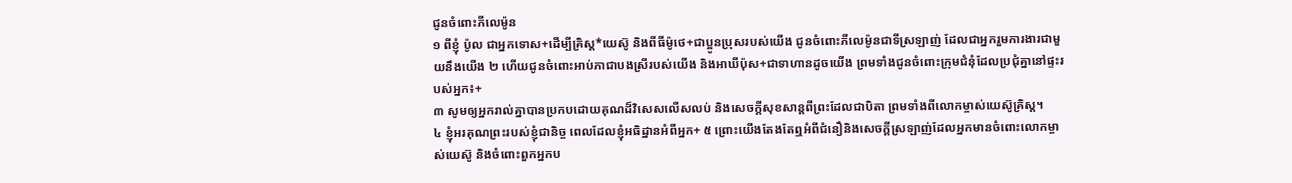ជូនចំពោះភីលេម៉ូន
១ ពីខ្ញុំ ប៉ូល ជាអ្នកទោស+ដើម្បីគ្រិស្ត*យេស៊ូ និងពីធីម៉ូថេ+ជាប្អូនប្រុសរបស់យើង ជូនចំពោះភីលេម៉ូនជាទីស្រឡាញ់ ដែលជាអ្នករួមការងារជាមួយនឹងយើង ២ ហើយជូនចំពោះអាប់ភាជាបងស្រីរបស់យើង និងអាឃីប៉ុស+ជាទាហានដូចយើង ព្រមទាំងជូនចំពោះក្រុមជំនុំដែលប្រជុំគ្នានៅផ្ទះរបស់អ្នក៖+
៣ សូមឲ្យអ្នករាល់គ្នាបានប្រកបដោយគុណដ៏វិសេសលើសលប់ និងសេចក្ដីសុខសាន្តពីព្រះដែលជាបិតា ព្រមទាំងពីលោកម្ចាស់យេស៊ូគ្រិស្ត។
៤ ខ្ញុំអរគុណព្រះរបស់ខ្ញុំជានិច្ច ពេលដែលខ្ញុំអធិដ្ឋានអំពីអ្នក+ ៥ ព្រោះយើងតែងតែឮអំពីជំនឿនិងសេចក្ដីស្រឡាញ់ដែលអ្នកមានចំពោះលោកម្ចាស់យេស៊ូ និងចំពោះពួកអ្នកប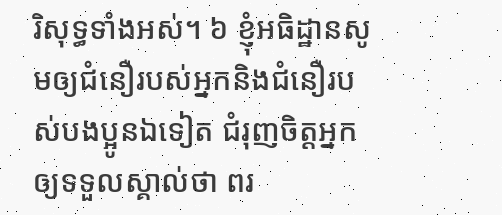រិសុទ្ធទាំងអស់។ ៦ ខ្ញុំអធិដ្ឋានសូមឲ្យជំនឿរបស់អ្នកនិងជំនឿរបស់បងប្អូនឯទៀត ជំរុញចិត្តអ្នកឲ្យទទួលស្គាល់ថា ពរ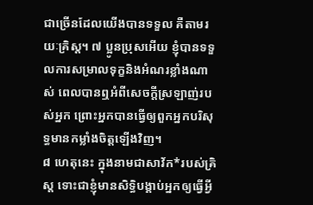ជាច្រើនដែលយើងបានទទួល គឺតាមរយៈគ្រិស្ត។ ៧ ប្អូនប្រុសអើយ ខ្ញុំបានទទួលការសម្រាលទុក្ខនិងអំណរខ្លាំងណាស់ ពេលបានឮអំពីសេចក្ដីស្រឡាញ់របស់អ្នក ព្រោះអ្នកបានធ្វើឲ្យពួកអ្នកបរិសុទ្ធមានកម្លាំងចិត្តឡើងវិញ។
៨ ហេតុនេះ ក្នុងនាមជាសាវ័ក*របស់គ្រិស្ត ទោះជាខ្ញុំមានសិទ្ធិបង្គាប់អ្នកឲ្យធ្វើអ្វី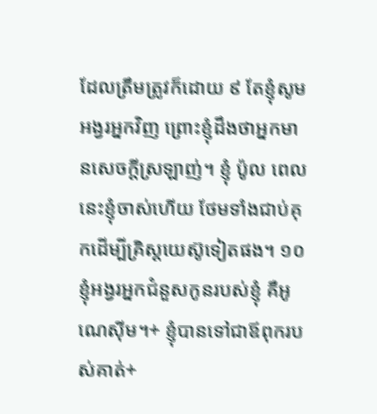ដែលត្រឹមត្រូវក៏ដោយ ៩ តែខ្ញុំសូមអង្វរអ្នកវិញ ព្រោះខ្ញុំដឹងថាអ្នកមានសេចក្ដីស្រឡាញ់។ ខ្ញុំ ប៉ូល ពេលនេះខ្ញុំចាស់ហើយ ថែមទាំងជាប់គុកដើម្បីគ្រិស្តយេស៊ូទៀតផង។ ១០ ខ្ញុំអង្វរអ្នកជំនួសកូនរបស់ខ្ញុំ គឺអូណេស៊ីម។+ ខ្ញុំបានទៅជាឪពុករបស់គាត់+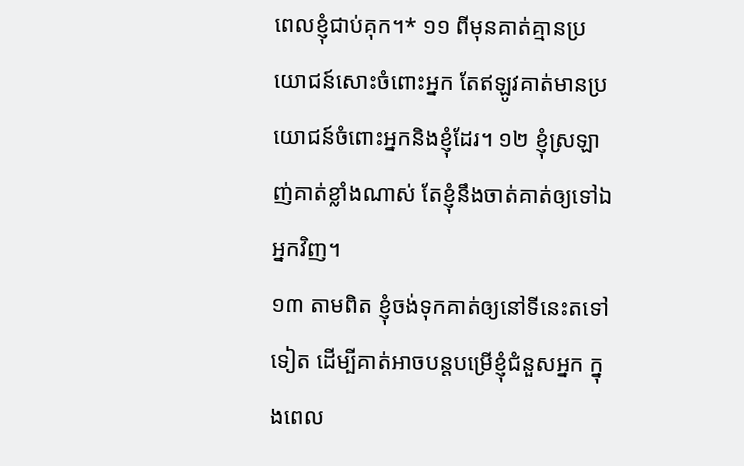ពេលខ្ញុំជាប់គុក។* ១១ ពីមុនគាត់គ្មានប្រយោជន៍សោះចំពោះអ្នក តែឥឡូវគាត់មានប្រយោជន៍ចំពោះអ្នកនិងខ្ញុំដែរ។ ១២ ខ្ញុំស្រឡាញ់គាត់ខ្លាំងណាស់ តែខ្ញុំនឹងចាត់គាត់ឲ្យទៅឯអ្នកវិញ។
១៣ តាមពិត ខ្ញុំចង់ទុកគាត់ឲ្យនៅទីនេះតទៅទៀត ដើម្បីគាត់អាចបន្តបម្រើខ្ញុំជំនួសអ្នក ក្នុងពេល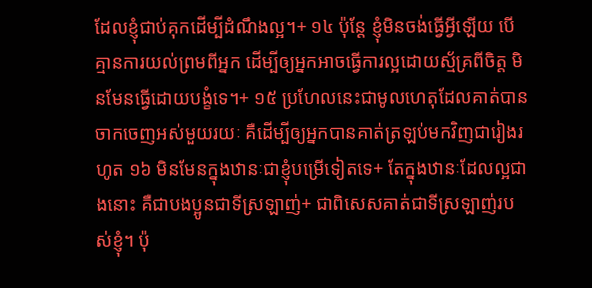ដែលខ្ញុំជាប់គុកដើម្បីដំណឹងល្អ។+ ១៤ ប៉ុន្តែ ខ្ញុំមិនចង់ធ្វើអ្វីឡើយ បើគ្មានការយល់ព្រមពីអ្នក ដើម្បីឲ្យអ្នកអាចធ្វើការល្អដោយស្ម័គ្រពីចិត្ត មិនមែនធ្វើដោយបង្ខំទេ។+ ១៥ ប្រហែលនេះជាមូលហេតុដែលគាត់បានចាកចេញអស់មួយរយៈ គឺដើម្បីឲ្យអ្នកបានគាត់ត្រឡប់មកវិញជារៀងរហូត ១៦ មិនមែនក្នុងឋានៈជាខ្ញុំបម្រើទៀតទេ+ តែក្នុងឋានៈដែលល្អជាងនោះ គឺជាបងប្អូនជាទីស្រឡាញ់+ ជាពិសេសគាត់ជាទីស្រឡាញ់របស់ខ្ញុំ។ ប៉ុ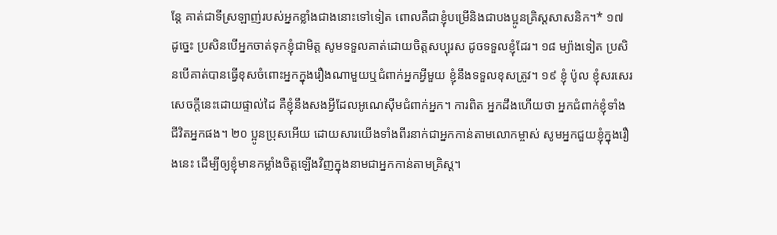ន្តែ គាត់ជាទីស្រឡាញ់របស់អ្នកខ្លាំងជាងនោះទៅទៀត ពោលគឺជាខ្ញុំបម្រើនិងជាបងប្អូនគ្រិស្តសាសនិក។* ១៧ ដូច្នេះ ប្រសិនបើអ្នកចាត់ទុកខ្ញុំជាមិត្ត សូមទទួលគាត់ដោយចិត្តសប្បុរស ដូចទទួលខ្ញុំដែរ។ ១៨ ម្យ៉ាងទៀត ប្រសិនបើគាត់បានធ្វើខុសចំពោះអ្នកក្នុងរឿងណាមួយឬជំពាក់អ្នកអ្វីមួយ ខ្ញុំនឹងទទួលខុសត្រូវ។ ១៩ ខ្ញុំ ប៉ូល ខ្ញុំសរសេរសេចក្ដីនេះដោយផ្ទាល់ដៃ គឺខ្ញុំនឹងសងអ្វីដែលអូណេស៊ីមជំពាក់អ្នក។ ការពិត អ្នកដឹងហើយថា អ្នកជំពាក់ខ្ញុំទាំងជីវិតអ្នកផង។ ២០ ប្អូនប្រុសអើយ ដោយសារយើងទាំងពីរនាក់ជាអ្នកកាន់តាមលោកម្ចាស់ សូមអ្នកជួយខ្ញុំក្នុងរឿងនេះ ដើម្បីឲ្យខ្ញុំមានកម្លាំងចិត្តឡើងវិញក្នុងនាមជាអ្នកកាន់តាមគ្រិស្ត។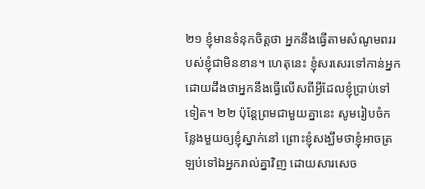២១ ខ្ញុំមានទំនុកចិត្តថា អ្នកនឹងធ្វើតាមសំណូមពររបស់ខ្ញុំជាមិនខាន។ ហេតុនេះ ខ្ញុំសរសេរទៅកាន់អ្នក ដោយដឹងថាអ្នកនឹងធ្វើលើសពីអ្វីដែលខ្ញុំប្រាប់ទៅទៀត។ ២២ ប៉ុន្តែព្រមជាមួយគ្នានេះ សូមរៀបចំកន្លែងមួយឲ្យខ្ញុំស្នាក់នៅ ព្រោះខ្ញុំសង្ឃឹមថាខ្ញុំអាចត្រឡប់ទៅឯអ្នករាល់គ្នាវិញ ដោយសារសេច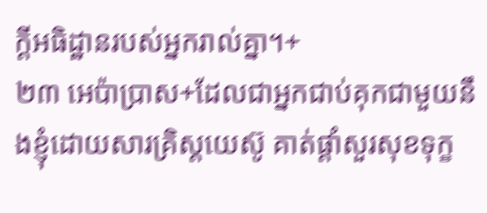ក្ដីអធិដ្ឋានរបស់អ្នករាល់គ្នា។+
២៣ អេប៉ាប្រាស+ដែលជាអ្នកជាប់គុកជាមួយនឹងខ្ញុំដោយសារគ្រិស្តយេស៊ូ គាត់ផ្ដាំសួរសុខទុក្ខ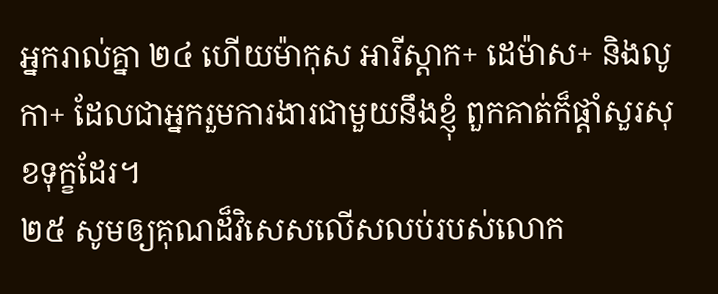អ្នករាល់គ្នា ២៤ ហើយម៉ាកុស អារីស្ដាក+ ដេម៉ាស+ និងលូកា+ ដែលជាអ្នករួមការងារជាមួយនឹងខ្ញុំ ពួកគាត់ក៏ផ្ដាំសួរសុខទុក្ខដែរ។
២៥ សូមឲ្យគុណដ៏វិសេសលើសលប់របស់លោក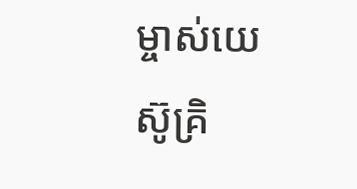ម្ចាស់យេស៊ូគ្រិ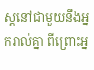ស្តនៅជាមួយនឹងអ្នករាល់គ្នា ពីព្រោះអ្ន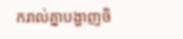ករាល់គ្នាបង្ហាញចិ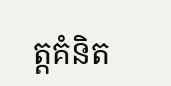ត្តគំនិត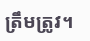ត្រឹមត្រូវ។